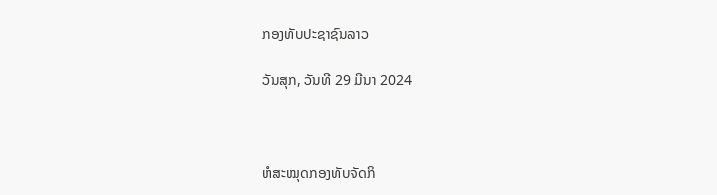ກອງທັບປະຊາຊົນລາວ

ວັນສຸກ, ວັນທີ 29 ມີນາ 2024



ຫໍສະໝຸດກອງທັບຈັດກິ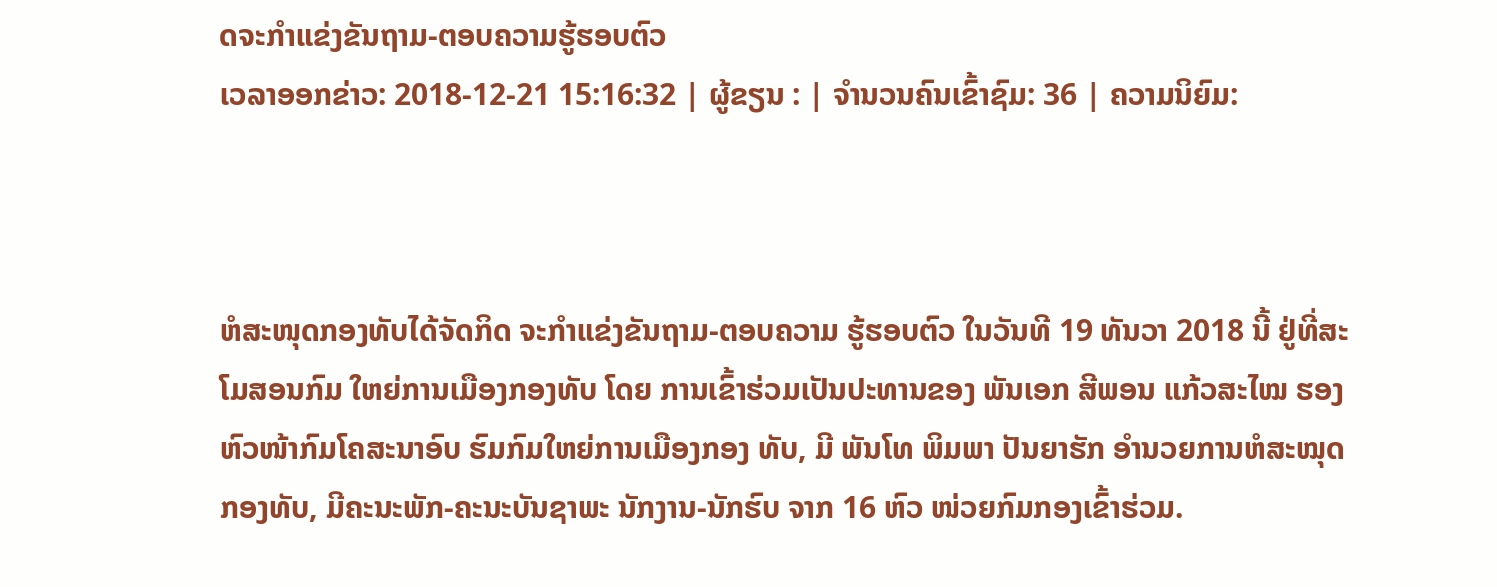ດຈະກຳແຂ່ງຂັນຖາມ-ຕອບຄວາມຮູ້ຮອບຕົວ
ເວລາອອກຂ່າວ: 2018-12-21 15:16:32 | ຜູ້ຂຽນ : | ຈຳນວນຄົນເຂົ້າຊົມ: 36 | ຄວາມນິຍົມ:



ຫໍສະໜຸດກອງທັບໄດ້ຈັດກິດ ຈະກໍາແຂ່ງຂັນຖາມ-ຕອບຄວາມ ຮູ້ຮອບຕົວ ໃນວັນທີ 19 ທັນວາ 2018 ນີ້ ຢູ່ທີ່ສະໂມສອນກົມ ໃຫຍ່ການເມືອງກອງທັບ ໂດຍ ການເຂົ້າຮ່ວມເປັນປະທານຂອງ ພັນເອກ ສີພອນ ແກ້ວສະໄໝ ຮອງຫົວໜ້າກົມໂຄສະນາອົບ ຮົມກົມໃຫຍ່ການເມືອງກອງ ທັບ, ມີ ພັນໂທ ພິມພາ ປັນຍາຮັກ ອໍານວຍການຫໍສະໝຸດກອງທັບ, ມີຄະນະພັກ-ຄະນະບັນຊາພະ ນັກງານ-ນັກຮົບ ຈາກ 16 ຫົວ ໜ່ວຍກົມກອງເຂົ້າຮ່ວມ.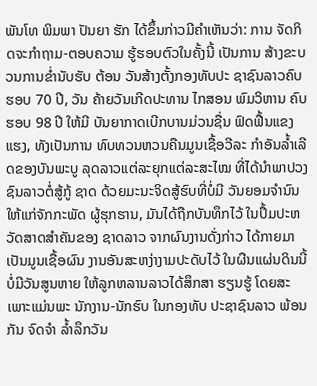ພັນໂທ ພິມພາ ປັນຍາ ຮັກ ໄດ້ຂຶ້ນກ່າວມີຄໍາເຫັນວ່າ: ການ ຈັດກິດຈະກໍາຖາມ-ຕອບຄວາມ ຮູ້ຮອບຕົວໃນຄັ້ງນີ້ ເປັນການ ສ້າງຂະບວນການຂໍ່ານັບຮັບ ຕ້ອນ ວັນສ້າງຕັ້ງກອງທັບປະ ຊາຊົນລາວຄົບຮອບ 70 ປີ, ວັນ ຄ້າຍວັນເກີດປະທານ ໄກສອນ ພົມວິຫານ ຄົບຮອບ 98 ປີ ໃຫ້ມີ ບັນຍາກາດເບີກບານມ່ວນຊື່ນ ຟົດຟື້ນແຂງແຮງ, ທັງເປັນການ ທົບທວນຫວນຄືນມູນເຊື້ອວີລະ ກໍາອັນລໍ້າເລີດຂອງບັນພະບູ ລຸດລາວແຕ່ລະຍຸກແຕ່ລະສະໄໝ ທີ່ໄດ້ນໍາພາປວງຊົນລາວຕໍ່ສູ້ກູ້ ຊາດ ດ້ວຍມະນະຈິດສູ້ຮົບທີ່ບໍ່ມີ ວັນຍອມຈໍານົນໃຫ້ແກ່ຈັກກະພັດ ຜູ້ຮຸກຮານ, ມັນໄດ້ຖືກບັນທຶກໄວ້ ໃນປຶ້ມປະຫວັດສາດສຳຄັນຂອງ ຊາດລາວ ຈາກຜົນງານດັ່ງກ່າວ ໄດ້ກາຍມາເປັນມູນເຊື້ອຜົນ ງານອັນສະຫງ່າງາມປະດັບໄວ້ ໃນຜືນແຜ່ນດິນນີ້ບໍ່ມີວັນສູນຫາຍ ໃຫ້ລູກຫລານລາວໄດ້ສຶກສາ ຮຽນຮູ້ ໂດຍສະເພາະແມ່ນພະ ນັກງານ-ນັກຮົບ ໃນກອງທັບ ປະຊາຊົນລາວ ພ້ອນກັນ ຈົດຈໍາ ລໍ້າລຶກວັນ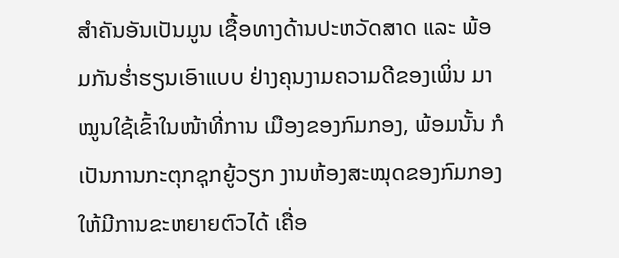ສໍາຄັນອັນເປັນມູນ ເຊື້ອທາງດ້ານປະຫວັດສາດ ແລະ ພ້ອມກັນຮໍ່າຮຽນເອົາແບບ ຢ່າງຄຸນງາມຄວາມດີຂອງເພິ່ນ ມາໝູນໃຊ້ເຂົ້າໃນໜ້າທີ່ການ ເມືອງຂອງກົມກອງ, ພ້ອມນັ້ນ ກໍເປັນການກະຕຸກຊຸກຍູ້ວຽກ ງານຫ້ອງສະໝຸດຂອງກົມກອງ ໃຫ້ມີການຂະຫຍາຍຕົວໄດ້ ເຄື່ອ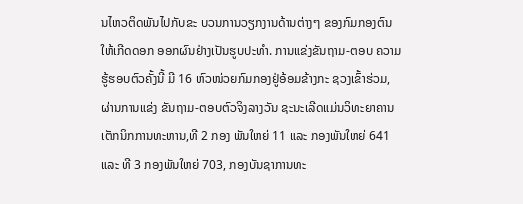ນໄຫວຕິດພັນໄປກັບຂະ ບວນການວຽກງານດ້ານຕ່າງໆ ຂອງກົມກອງຕົນໃຫ້ເກີດດອກ ອອກຜົນຢ່າງເປັນຮູບປະທໍາ. ການແຂ່ງຂັນຖາມ-ຕອບ ຄວາມຮູ້ຮອບຕົວຄັ້ງນີ້ ມີ 16 ຫົວໜ່ວຍກົມກອງຢູ່ອ້ອມຂ້າງກະ ຊວງເຂົ້າຮ່ວມ, ຜ່ານການແຂ່ງ ຂັນຖາມ-ຕອບຕົວຈິງລາງວັນ ຊະນະເລີດແມ່ນວິທະຍາຄານ ເຕັກນິກການທະຫານ,ທີ 2 ກອງ ພັນໃຫຍ່ 11 ແລະ ກອງພັນໃຫຍ່ 641 ແລະ ທີ 3 ກອງພັນໃຫຍ່ 703, ກອງບັນຊາການທະ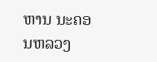ຫານ ນະຄອນຫລວງ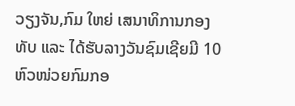ວຽງຈັນ,ກົມ ໃຫຍ່ ເສນາທິການກອງທັບ ແລະ ໄດ້ຮັບລາງວັນຊົມເຊີຍມີ 10 ຫົວໜ່ວຍກົມກອ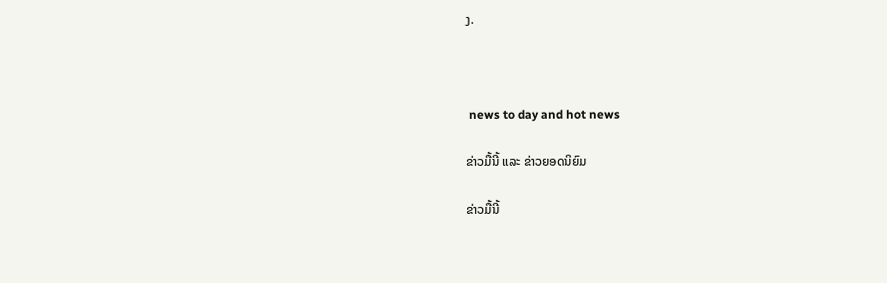ງ.



 news to day and hot news

ຂ່າວມື້ນີ້ ແລະ ຂ່າວຍອດນິຍົມ

ຂ່າວມື້ນີ້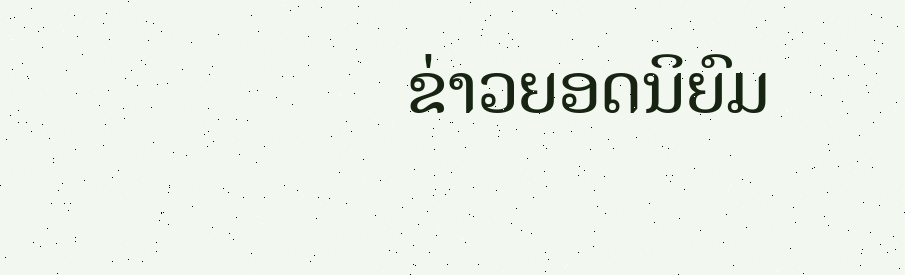ຂ່າວຍອດນິຍົມ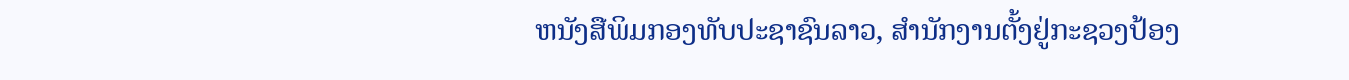ຫນັງສືພິມກອງທັບປະຊາຊົນລາວ, ສຳນັກງານຕັ້ງຢູ່ກະຊວງປ້ອງ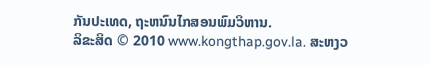ກັນປະເທດ, ຖະຫນົນໄກສອນພົມວິຫານ.
ລິຂະສິດ © 2010 www.kongthap.gov.la. ສະຫງວ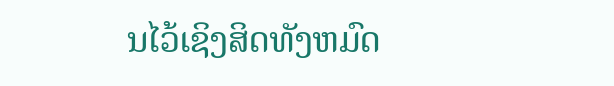ນໄວ້ເຊິງສິດທັງຫມົດ